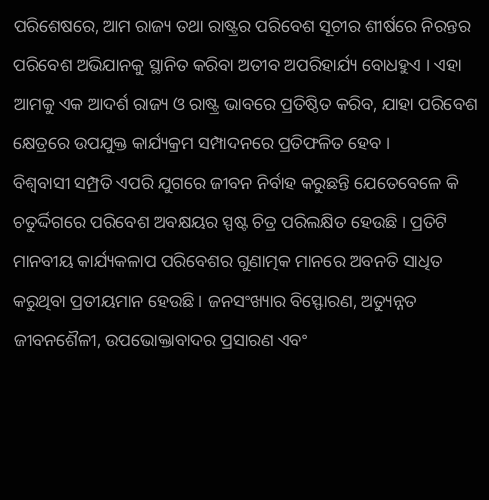ପରିଶେଷରେ, ଆମ ରାଜ୍ୟ ତଥା ରାଷ୍ଟ୍ରର ପରିବେଶ ସୂଚୀର ଶୀର୍ଷରେ ନିରନ୍ତର ପରିବେଶ ଅଭିଯାନକୁ ସ୍ଥାନିତ କରିବା ଅତୀବ ଅପରିହାର୍ଯ୍ୟ ବୋଧହୁଏ । ଏହା ଆମକୁ ଏକ ଆଦର୍ଶ ରାଜ୍ୟ ଓ ରାଷ୍ଟ୍ର ଭାବରେ ପ୍ରତିଷ୍ଠିତ କରିବ, ଯାହା ପରିବେଶ କ୍ଷେତ୍ରରେ ଉପଯୁକ୍ତ କାର୍ଯ୍ୟକ୍ରମ ସମ୍ପାଦନରେ ପ୍ରତିଫଳିତ ହେବ ।
ବିଶ୍ୱବାସୀ ସମ୍ପ୍ରତି ଏପରି ଯୁଗରେ ଜୀବନ ନିର୍ବାହ କରୁଛନ୍ତି ଯେତେବେଳେ କି ଚତୁର୍ଦ୍ଦିଗରେ ପରିବେଶ ଅବକ୍ଷୟର ସ୍ପଷ୍ଟ ଚିତ୍ର ପରିଲକ୍ଷିତ ହେଉଛି । ପ୍ରତିଟି ମାନବୀୟ କାର୍ଯ୍ୟକଳାପ ପରିବେଶର ଗୁଣାତ୍ମକ ମାନରେ ଅବନତି ସାଧିତ କରୁଥିବା ପ୍ରତୀୟମାନ ହେଉଛି । ଜନସଂଖ୍ୟାର ବିସ୍ଫୋରଣ, ଅତ୍ୟୁନ୍ନତ ଜୀବନଶୈଳୀ, ଉପଭୋକ୍ତାବାଦର ପ୍ରସାରଣ ଏବଂ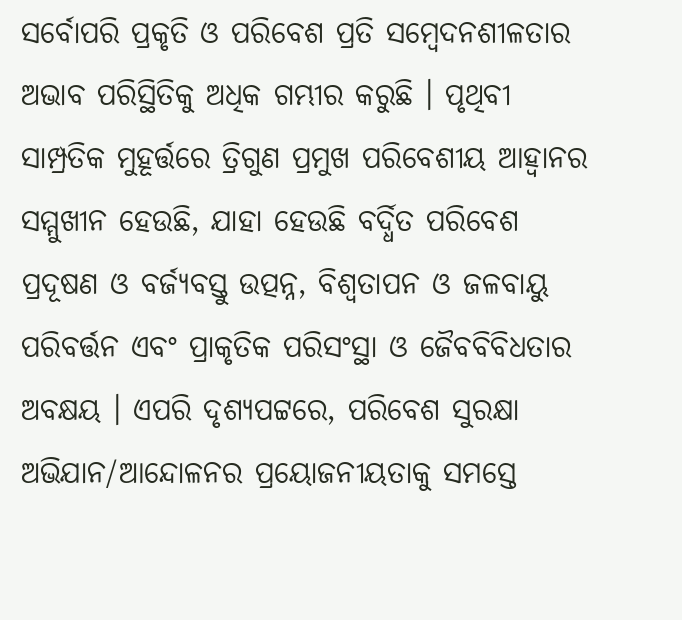ସର୍ବୋପରି ପ୍ରକୃତି ଓ ପରିବେଶ ପ୍ରତି ସମ୍ବେଦନଶୀଳତାର ଅଭାବ ପରିସ୍ଥିତିକୁ ଅଧିକ ଗମ୍ଭୀର କରୁଛି । ପୃଥିବୀ ସାମ୍ପ୍ରତିକ ମୁହୂର୍ତ୍ତରେ ତ୍ରିଗୁଣ ପ୍ରମୁଖ ପରିବେଶୀୟ ଆହ୍ୱାନର ସମ୍ମୁଖୀନ ହେଉଛି, ଯାହା ହେଉଛି ବର୍ଦ୍ଧିତ ପରିବେଶ ପ୍ରଦୂଷଣ ଓ ବର୍ଜ୍ୟବସ୍ତୁ ଉତ୍ପନ୍ନ, ବିଶ୍ୱତାପନ ଓ ଜଳବାୟୁ ପରିବର୍ତ୍ତନ ଏବଂ ପ୍ରାକୃତିକ ପରିସଂସ୍ଥା ଓ ଜୈବବିବିଧତାର ଅବକ୍ଷୟ । ଏପରି ଦୃଶ୍ୟପଟ୍ଟରେ, ପରିବେଶ ସୁରକ୍ଷା ଅଭିଯାନ/ଆନ୍ଦୋଳନର ପ୍ରୟୋଜନୀୟତାକୁ ସମସ୍ତେ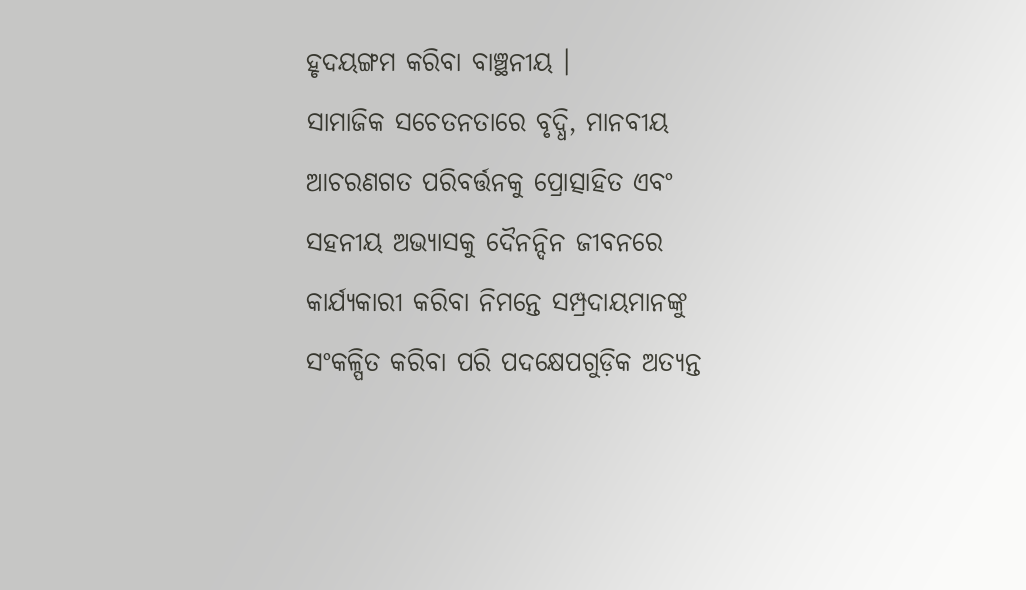ହୃଦୟଙ୍ଗମ କରିବା ବାଞ୍ଛନୀୟ ।
ସାମାଜିକ ସଚେତନତାରେ ବୃଦ୍ଧି, ମାନବୀୟ ଆଚରଣଗତ ପରିବର୍ତ୍ତନକୁ ପ୍ରୋତ୍ସାହିତ ଏବଂ ସହନୀୟ ଅଭ୍ୟାସକୁ ଦୈନନ୍ଦିନ ଜୀବନରେ କାର୍ଯ୍ୟକାରୀ କରିବା ନିମନ୍ତେ ସମ୍ପ୍ରଦାୟମାନଙ୍କୁ ସଂକଳ୍ପିତ କରିବା ପରି ପଦକ୍ଷେପଗୁଡ଼ିକ ଅତ୍ୟନ୍ତ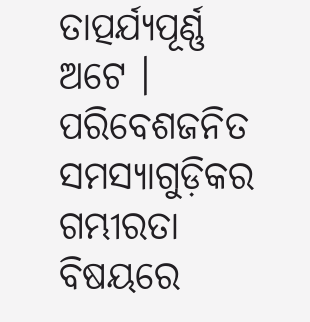ତାତ୍ପର୍ଯ୍ୟପୂର୍ଣ୍ଣ ଅଟେ । ପରିବେଶଜନିତ ସମସ୍ୟାଗୁଡ଼ିକର ଗମ୍ଭୀରତା ବିଷୟରେ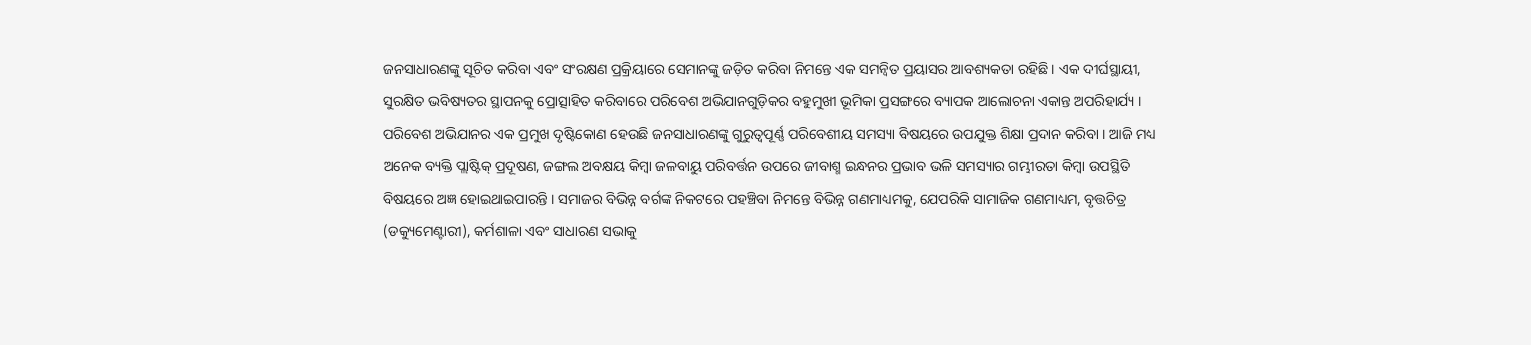ଜନସାଧାରଣଙ୍କୁ ସୂଚିତ କରିବା ଏବଂ ସଂରକ୍ଷଣ ପ୍ରକ୍ରିୟାରେ ସେମାନଙ୍କୁ ଜଡ଼ିତ କରିବା ନିମନ୍ତେ ଏକ ସମନ୍ୱିତ ପ୍ରୟାସର ଆବଶ୍ୟକତା ରହିଛି । ଏକ ଦୀର୍ଘସ୍ଥାୟୀ, ସୁରକ୍ଷିତ ଭବିଷ୍ୟତର ସ୍ଥାପନକୁ ପ୍ରୋତ୍ସାହିତ କରିବାରେ ପରିବେଶ ଅଭିଯାନଗୁଡ଼ିକର ବହୁମୁଖୀ ଭୂମିକା ପ୍ରସଙ୍ଗରେ ବ୍ୟାପକ ଆଲୋଚନା ଏକାନ୍ତ ଅପରିହାର୍ଯ୍ୟ ।
ପରିବେଶ ଅଭିଯାନର ଏକ ପ୍ରମୁଖ ଦୃଷ୍ଟିକୋଣ ହେଉଛି ଜନସାଧାରଣଙ୍କୁ ଗୁରୁତ୍ୱପୂର୍ଣ୍ଣ ପରିବେଶୀୟ ସମସ୍ୟା ବିଷୟରେ ଉପଯୁକ୍ତ ଶିକ୍ଷା ପ୍ରଦାନ କରିବା । ଆଜି ମଧ୍ୟ ଅନେକ ବ୍ୟକ୍ତି ପ୍ଲାଷ୍ଟିକ୍ ପ୍ରଦୂଷଣ, ଜଙ୍ଗଲ ଅବକ୍ଷୟ କିମ୍ବା ଜଳବାୟୁ ପରିବର୍ତ୍ତନ ଉପରେ ଜୀବାଶ୍ମ ଇନ୍ଧନର ପ୍ରଭାବ ଭଳି ସମସ୍ୟାର ଗମ୍ଭୀରତା କିମ୍ବା ଉପସ୍ଥିତି ବିଷୟରେ ଅଜ୍ଞ ହୋଇଥାଇପାରନ୍ତି । ସମାଜର ବିଭିନ୍ନ ବର୍ଗଙ୍କ ନିକଟରେ ପହଞ୍ଚିବା ନିମନ୍ତେ ବିଭିନ୍ନ ଗଣମାଧ୍ୟମକୁ, ଯେପରିକି ସାମାଜିକ ଗଣମାଧ୍ୟମ, ବୃତ୍ତଚିତ୍ର (ଡକ୍ୟୁମେଣ୍ଟାରୀ), କର୍ମଶାଳା ଏବଂ ସାଧାରଣ ସଭାକୁ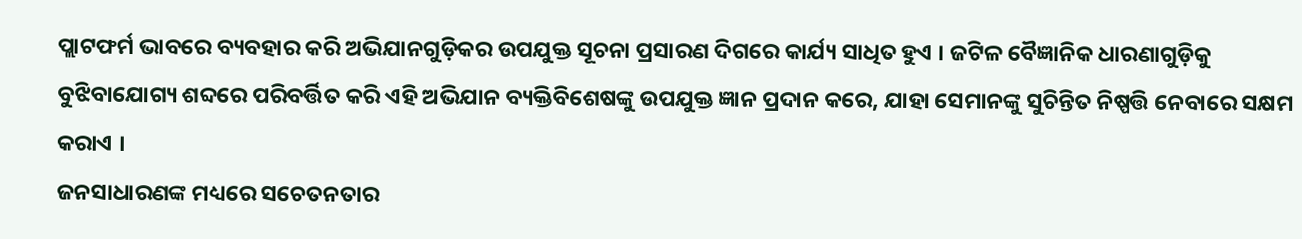ପ୍ଲାଟଫର୍ମ ଭାବରେ ବ୍ୟବହାର କରି ଅଭିଯାନଗୁଡ଼ିକର ଉପଯୁକ୍ତ ସୂଚନା ପ୍ରସାରଣ ଦିଗରେ କାର୍ଯ୍ୟ ସାଧିତ ହୁଏ । ଜଟିଳ ବୈଜ୍ଞାନିକ ଧାରଣାଗୁଡ଼ିକୁ ବୁଝିବାଯୋଗ୍ୟ ଶବ୍ଦରେ ପରିବର୍ତ୍ତିତ କରି ଏହି ଅଭିଯାନ ବ୍ୟକ୍ତିବିଶେଷଙ୍କୁ ଉପଯୁକ୍ତ ଜ୍ଞାନ ପ୍ରଦାନ କରେ, ଯାହା ସେମାନଙ୍କୁ ସୁଚିନ୍ତିତ ନିଷ୍ପତ୍ତି ନେବାରେ ସକ୍ଷମ କରାଏ ।
ଜନସାଧାରଣଙ୍କ ମଧ୍ୟରେ ସଚେତନତାର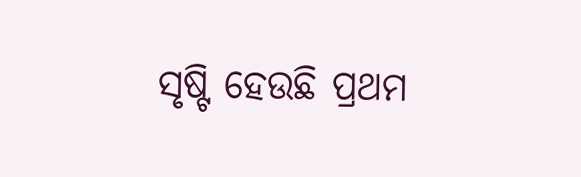ସୃଷ୍ଟି ହେଉଛି ପ୍ରଥମ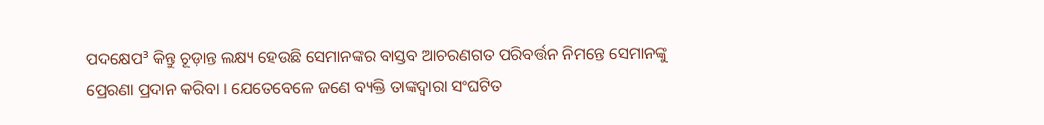ପଦକ୍ଷେପ³ କିନ୍ତୁ ଚୂଡ଼ାନ୍ତ ଲକ୍ଷ୍ୟ ହେଉଛି ସେମାନଙ୍କର ବାସ୍ତବ ଆଚରଣଗତ ପରିବର୍ତ୍ତନ ନିମନ୍ତେ ସେମାନଙ୍କୁ ପ୍ରେରଣା ପ୍ରଦାନ କରିବା । ଯେତେବେଳେ ଜଣେ ବ୍ୟକ୍ତି ତାଙ୍କଦ୍ୱାରା ସଂଘଟିତ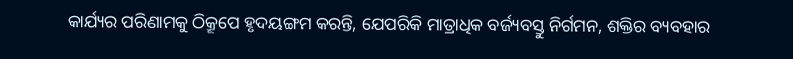କାର୍ଯ୍ୟର ପରିଣାମକୁ ଠିକ୍ରୂପେ ହୃଦୟଙ୍ଗମ କରନ୍ତି, ଯେପରିକି ମାତ୍ରାଧିକ ବର୍ଜ୍ୟବସ୍ତୁ ନିର୍ଗମନ, ଶକ୍ତିର ବ୍ୟବହାର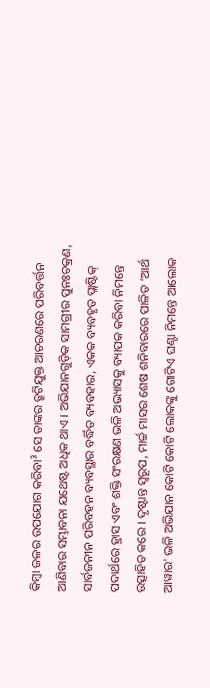କିମ୍ବା ଜଳର ଉପଯୋଗ କରିବା³ ସେ ତାଙ୍କର ତ୍ରୁଟିଯୁକ୍ତ ଆଚରଣରେ ପରିବର୍ତ୍ତନ ଆଣିବାର ସମ୍ଭାବନା ଯଥେଷ୍ଟ ଅଧିକ ଥାଏ । ଅଭିଯାନଗୁଡ଼ିକ ସାମଗ୍ରୀର ପୁନଃଚକ୍ରଣ, ସାର୍ବଜନୀନ ପରିବହନ ବ୍ୟବସ୍ଥାର ବର୍ଦ୍ଧିତ ବ୍ୟବହାର, ଏକକ ବ୍ୟବହୃତ ପ୍ଲାଷ୍ଟିକ୍ ପଦାର୍ଥରେ ହ୍ରାସ ଏବଂ ଶକ୍ତି ସଂରକ୍ଷଣ ଭଳି ଅଭ୍ୟାସକୁ ବ୍ୟାପକ କରିବା ନିମନ୍ତେ ଉତ୍ସାହିତ କରେ । ଦୃଷ୍ଟାନ୍ତ ସ୍ୱରୂପ, ମାର୍ଚ୍ଚ ମାସର ଶେଷ ଶନିବାରରେ ପାଳିତ ‘ଆର୍ଥ ଆୱାର' ଭଳି ଅଭିଯାନ କୋଟି କୋଟି ଲୋକଙ୍କୁ ଗୋଟିଏ ଘଣ୍ଟା ନିମନ୍ତେ ଆଲୋକ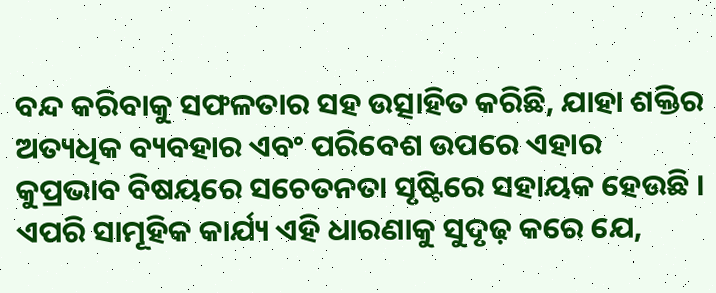ବନ୍ଦ କରିବାକୁ ସଫଳତାର ସହ ଉତ୍ସାହିତ କରିଛି, ଯାହା ଶକ୍ତିର ଅତ୍ୟଧିକ ବ୍ୟବହାର ଏବଂ ପରିବେଶ ଉପରେ ଏହାର କୁପ୍ରଭାବ ବିଷୟରେ ସଚେତନତା ସୃଷ୍ଟିରେ ସହାୟକ ହେଉଛି । ଏପରି ସାମୂହିକ କାର୍ଯ୍ୟ ଏହି ଧାରଣାକୁ ସୁଦୃଢ଼ କରେ ଯେ,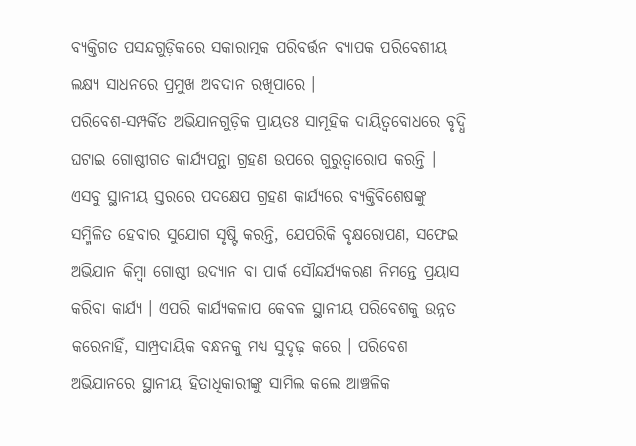ବ୍ୟକ୍ତିଗତ ପସନ୍ଦଗୁଡ଼ିକରେ ସକାରାତ୍ମକ ପରିବର୍ତ୍ତନ ବ୍ୟାପକ ପରିବେଶୀୟ ଲକ୍ଷ୍ୟ ସାଧନରେ ପ୍ରମୁଖ ଅବଦାନ ରଖିପାରେ ।
ପରିବେଶ-ସମ୍ପର୍କିତ ଅଭିଯାନଗୁଡ଼ିକ ପ୍ରାୟତଃ ସାମୂହିକ ଦାୟିତ୍ୱବୋଧରେ ବୃଦ୍ଧି ଘଟାଇ ଗୋଷ୍ଠୀଗତ କାର୍ଯ୍ୟପନ୍ଥା ଗ୍ରହଣ ଉପରେ ଗୁରୁତ୍ୱାରୋପ କରନ୍ତି । ଏସବୁ ସ୍ଥାନୀୟ ସ୍ତରରେ ପଦକ୍ଷେପ ଗ୍ରହଣ କାର୍ଯ୍ୟରେ ବ୍ୟକ୍ତିବିଶେଷଙ୍କୁ ସମ୍ମିଳିତ ହେବାର ସୁଯୋଗ ସୃଷ୍ଟି କରନ୍ତି, ଯେପରିକି ବୃକ୍ଷରୋପଣ, ସଫେଇ ଅଭିଯାନ କିମ୍ବା ଗୋଷ୍ଠୀ ଉଦ୍ୟାନ ବା ପାର୍କ ସୌନ୍ଦର୍ଯ୍ୟକରଣ ନିମନ୍ତେ ପ୍ରୟାସ କରିବା କାର୍ଯ୍ୟ । ଏପରି କାର୍ଯ୍ୟକଳାପ କେବଳ ସ୍ଥାନୀୟ ପରିବେଶକୁ ଉନ୍ନତ କରେନାହିଁ, ସାମ୍ପ୍ରଦାୟିକ ବନ୍ଧନକୁ ମଧ୍ୟ ସୁଦୃଢ଼ କରେ । ପରିବେଶ ଅଭିଯାନରେ ସ୍ଥାନୀୟ ହିତାଧିକାରୀଙ୍କୁ ସାମିଲ କଲେ ଆଞ୍ଚଳିକ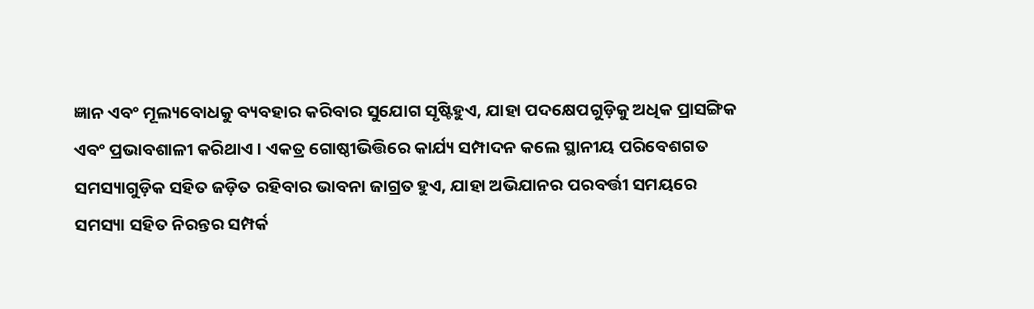ଜ୍ଞାନ ଏବଂ ମୂଲ୍ୟବୋଧକୁ ବ୍ୟବହାର କରିବାର ସୁଯୋଗ ସୃଷ୍ଟିହୁଏ, ଯାହା ପଦକ୍ଷେପଗୁଡ଼ିକୁ ଅଧିକ ପ୍ରାସଙ୍ଗିକ ଏବଂ ପ୍ରଭାବଶାଳୀ କରିଥାଏ । ଏକତ୍ର ଗୋଷ୍ଠୀଭିତ୍ତିରେ କାର୍ଯ୍ୟ ସମ୍ପାଦନ କଲେ ସ୍ଥାନୀୟ ପରିବେଶଗତ ସମସ୍ୟାଗୁଡ଼ିକ ସହିତ ଜଡ଼ିତ ରହିବାର ଭାବନା ଜାଗ୍ରତ ହୁଏ, ଯାହା ଅଭିଯାନର ପରବର୍ତ୍ତୀ ସମୟରେ ସମସ୍ୟା ସହିତ ନିରନ୍ତର ସମ୍ପର୍କ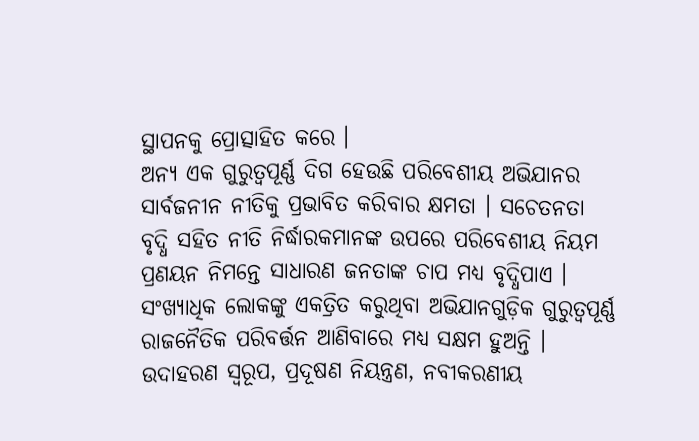ସ୍ଥାପନକୁ ପ୍ରୋତ୍ସାହିତ କରେ ।
ଅନ୍ୟ ଏକ ଗୁରୁତ୍ୱପୂର୍ଣ୍ଣ ଦିଗ ହେଉଛି ପରିବେଶୀୟ ଅଭିଯାନର ସାର୍ବଜନୀନ ନୀତିକୁ ପ୍ରଭାବିତ କରିବାର କ୍ଷମତା । ସଚେତନତା ବୃଦ୍ଧି ସହିତ ନୀତି ନିର୍ଦ୍ଧାରକମାନଙ୍କ ଉପରେ ପରିବେଶୀୟ ନିୟମ ପ୍ରଣୟନ ନିମନ୍ତେ ସାଧାରଣ ଜନତାଙ୍କ ଚାପ ମଧ୍ୟ ବୃଦ୍ଧିପାଏ । ସଂଖ୍ୟାଧିକ ଲୋକଙ୍କୁ ଏକତ୍ରିତ କରୁଥିବା ଅଭିଯାନଗୁଡ଼ିକ ଗୁରୁତ୍ୱପୂର୍ଣ୍ଣ ରାଜନୈତିକ ପରିବର୍ତ୍ତନ ଆଣିବାରେ ମଧ୍ୟ ସକ୍ଷମ ହୁଅନ୍ତି । ଉଦାହରଣ ସ୍ୱରୂପ, ପ୍ରଦୂଷଣ ନିୟନ୍ତ୍ରଣ, ନବୀକରଣୀୟ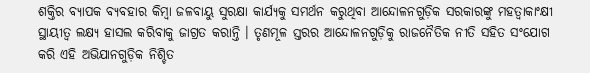ଶକ୍ତିର ବ୍ୟାପକ ବ୍ୟବହାର କିମ୍ବା ଜଳବାୟୁ ସୁରକ୍ଷା କାର୍ଯ୍ୟକୁ ସମର୍ଥନ କରୁଥିବା ଆନ୍ଦୋଳନଗୁଡ଼ିକ ସରକାରଙ୍କୁ ମହତ୍ୱାକାଂକ୍ଷୀ ସ୍ଥାୟୀତ୍ୱ ଲକ୍ଷ୍ୟ ହାସଲ କରିବାକୁ ଜାଗ୍ରତ କରାନ୍ତି । ତୃଣମୂଳ ସ୍ତରର ଆନ୍ଦୋଳନଗୁଡ଼ିକୁ ରାଜନୈତିକ ନୀତି ସହିତ ସଂଯୋଗ କରି ଏହି ଅଭିଯାନଗୁଡ଼ିକ ନିଶ୍ଚିତ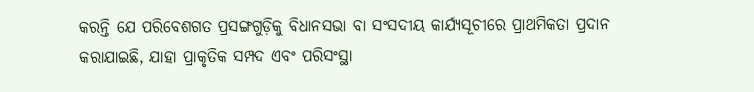କରନ୍ତି ଯେ ପରିବେଶଗତ ପ୍ରସଙ୍ଗଗୁଡ଼ିକୁ ବିଧାନସଭା ବା ସଂସଦୀୟ କାର୍ଯ୍ୟସୂଚୀରେ ପ୍ରାଥମିକତା ପ୍ରଦାନ କରାଯାଇଛି, ଯାହା ପ୍ରାକୃତିକ ସମ୍ପଦ ଏବଂ ପରିସଂସ୍ଥା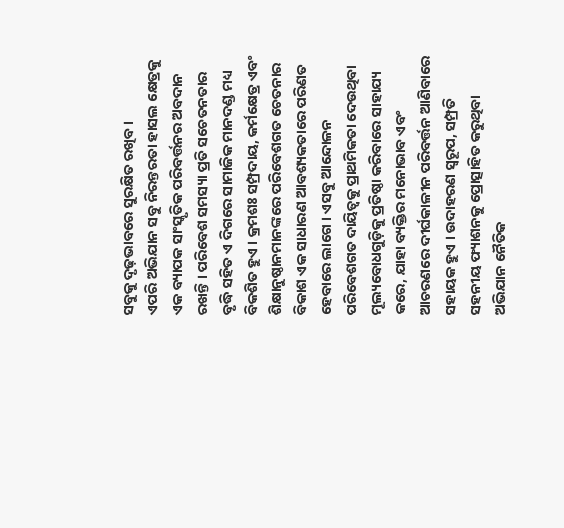ସବୁକୁ ଦୃଢ଼ଭାବରେ ସୁରକ୍ଷିତ ରଖିବ ।
ଏପରି ଅଭିଯାନ ସବୁ ନିରନ୍ତରତା ହାସଲ କ୍ଷେତ୍ରକୁ ଏକ ବ୍ୟାପକ ସାଂସ୍କୃତିକ ପରିବର୍ତ୍ତନର ଅବଦାନ ରଖନ୍ତି । ପରିବେଶ ସମସ୍ୟା ପ୍ରତି ସଚେତନତାର ବୃଦ୍ଧି ସହିତ ଏ ଦିଗରେ ସାମାଜିକ ମାନଦଣ୍ଡ ମଧ୍ୟ ବିକଶିତ ହୁଏ । କ୍ରମଶଃ ସମ୍ପ୍ରଦାୟ, କର୍ମକ୍ଷେତ୍ର ଏବଂ ଶିକ୍ଷାନୁଷ୍ଠାନମାନଙ୍କରେ ପରିବେଶଗତ ଚେତନାର ବିକାଶ ଏକ ସାଧାରଣ ଆବଶ୍ୟକତାରେ ପରିଣତ ହେବାରେ ଲାଗେ । ଏସବୁ ଆନ୍ଦୋଳନ ପରିବେଶଗତ ଦାୟିତ୍ୱକୁ ପ୍ରାଥମିକତା ଦେଉଥିବା ମୂଲ୍ୟବୋଧଗୁଡ଼ିକୁ ପ୍ରତିଷ୍ଠା କରିବାରେ ସାହାଯ୍ୟ କରେ, ଯାହା ବ୍ୟକ୍ତିର ମନୋଭାବ ଏବଂ ଆଚରଣରେ ଦୀର୍ଘକାଳୀନ ପରିବର୍ତ୍ତନ ଆଣିବାରେ ସହାୟକ ହୁଏ । ଉଦାହରଣ ସ୍ୱରୂପ, ସମ୍ପ୍ରତି ସହନୀୟ ଫ୍ୟାଶନକୁ ପ୍ରୋତ୍ସାହିତ କରୁଥିବା ଅଭିଯାନ ନୈତିକ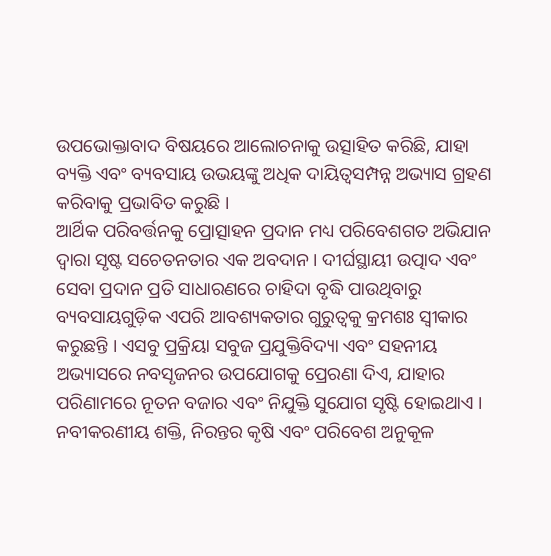ଉପଭୋକ୍ତାବାଦ ବିଷୟରେ ଆଲୋଚନାକୁ ଉତ୍ସାହିତ କରିଛି, ଯାହା ବ୍ୟକ୍ତି ଏବଂ ବ୍ୟବସାୟ ଉଭୟଙ୍କୁ ଅଧିକ ଦାୟିତ୍ୱସମ୍ପନ୍ନ ଅଭ୍ୟାସ ଗ୍ରହଣ କରିବାକୁ ପ୍ରଭାବିତ କରୁଛି ।
ଆର୍ଥିକ ପରିବର୍ତ୍ତନକୁ ପ୍ରୋତ୍ସାହନ ପ୍ରଦାନ ମଧ୍ୟ ପରିବେଶଗତ ଅଭିଯାନ ଦ୍ୱାରା ସୃଷ୍ଟ ସଚେତନତାର ଏକ ଅବଦାନ । ଦୀର୍ଘସ୍ଥାୟୀ ଉତ୍ପାଦ ଏବଂ ସେବା ପ୍ରଦାନ ପ୍ରତି ସାଧାରଣରେ ଚାହିଦା ବୃଦ୍ଧି ପାଉଥିବାରୁ ବ୍ୟବସାୟଗୁଡ଼ିକ ଏପରି ଆବଶ୍ୟକତାର ଗୁରୁତ୍ୱକୁ କ୍ରମଶଃ ସ୍ୱୀକାର କରୁଛନ୍ତି । ଏସବୁ ପ୍ରକ୍ରିୟା ସବୁଜ ପ୍ରଯୁକ୍ତିବିଦ୍ୟା ଏବଂ ସହନୀୟ ଅଭ୍ୟାସରେ ନବସୃଜନର ଉପଯୋଗକୁ ପ୍ରେରଣା ଦିଏ, ଯାହାର ପରିଣାମରେ ନୂତନ ବଜାର ଏବଂ ନିଯୁକ୍ତି ସୁଯୋଗ ସୃଷ୍ଟି ହୋଇଥାଏ । ନବୀକରଣୀୟ ଶକ୍ତି, ନିରନ୍ତର କୃଷି ଏବଂ ପରିବେଶ ଅନୁକୂଳ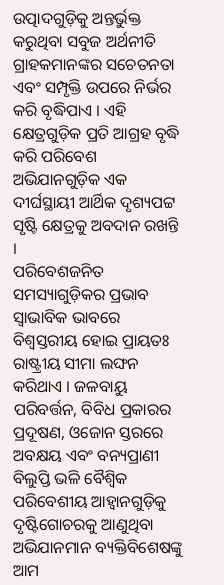ଉତ୍ପାଦଗୁଡ଼ିକୁ ଅନ୍ତର୍ଭୁକ୍ତ କରୁଥିବା ସବୁଜ ଅର୍ଥନୀତି ଗ୍ରାହକମାନଙ୍କର ସଚେତନତା ଏବଂ ସମ୍ପୃକ୍ତି ଉପରେ ନିର୍ଭର କରି ବୃଦ୍ଧିପାଏ । ଏହି କ୍ଷେତ୍ରଗୁଡ଼ିକ ପ୍ରତି ଆଗ୍ରହ ବୃଦ୍ଧି କରି ପରିବେଶ ଅଭିଯାନଗୁଡ଼ିକ ଏକ ଦୀର୍ଘସ୍ଥାୟୀ ଆର୍ଥିକ ଦୃଶ୍ୟପଟ୍ଟ ସୃଷ୍ଟି କ୍ଷେତ୍ରକୁ ଅବଦାନ ରଖନ୍ତି ।
ପରିବେଶଜନିତ ସମସ୍ୟାଗୁଡ଼ିକର ପ୍ରଭାବ ସ୍ୱାଭାବିକ ଭାବରେ ବିଶ୍ୱସ୍ତରୀୟ ହୋଇ ପ୍ରାୟତଃ ରାଷ୍ଟ୍ରୀୟ ସୀମା ଲଙ୍ଘନ କରିଥାଏ । ଜଳବାୟୁ ପରିବର୍ତ୍ତନ, ବିବିଧ ପ୍ରକାରର ପ୍ରଦୂଷଣ, ଓଜୋନ ସ୍ତରରେ ଅବକ୍ଷୟ ଏବଂ ବନ୍ୟପ୍ରାଣୀ ବିଲୁପ୍ତି ଭଳି ବୈଶ୍ୱିକ ପରିବେଶୀୟ ଆହ୍ୱାନଗୁଡ଼ିକୁ ଦୃଷ୍ଟିଗୋଚରକୁ ଆଣୁଥିବା ଅଭିଯାନମାନ ବ୍ୟକ୍ତିବିଶେଷଙ୍କୁ ଆମ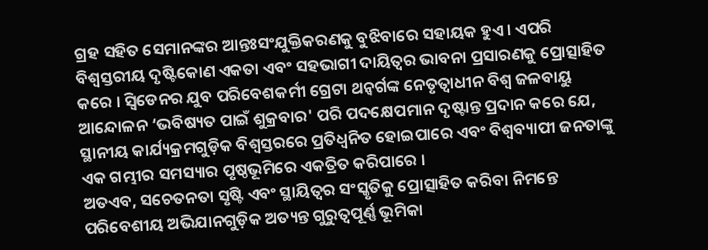ଗ୍ରହ ସହିତ ସେମାନଙ୍କର ଆନ୍ତଃସଂଯୁକ୍ତିକରଣକୁ ବୁଝିବାରେ ସହାୟକ ହୁଏ। ଏପରି ବିଶ୍ୱସ୍ତରୀୟ ଦୃଷ୍ଟିକୋଣ ଏକତା ଏବଂ ସହଭାଗୀ ଦାୟିତ୍ୱର ଭାବନା ପ୍ରସାରଣକୁ ପ୍ରୋତ୍ସାହିତ କରେ । ସ୍ୱିଡେନର ଯୁବ ପରିବେଶକର୍ମୀ ଗ୍ରେଟା ଥନ୍ବର୍ଗଙ୍କ ନେତୃତ୍ୱାଧୀନ ବିଶ୍ୱ ଜଳବାୟୁ ଆନ୍ଦୋଳନ ‘ଭବିଷ୍ୟତ ପାଇଁ ଶୁକ୍ରବାର' ପରି ପଦକ୍ଷେପମାନ ଦୃଷ୍ଟାନ୍ତ ପ୍ରଦାନ କରେ ଯେ, ସ୍ଥାନୀୟ କାର୍ଯ୍ୟକ୍ରମଗୁଡ଼ିକ ବିଶ୍ୱସ୍ତରରେ ପ୍ରତିଧ୍ୱନିତ ହୋଇପାରେ ଏବଂ ବିଶ୍ୱବ୍ୟାପୀ ଜନତାଙ୍କୁ ଏକ ଗମ୍ଭୀର ସମସ୍ୟାର ପୃଷ୍ଠଭୂମିରେ ଏକତ୍ରିତ କରିପାରେ ।
ଅତଏବ, ସଚେତନତା ସୃଷ୍ଟି ଏବଂ ସ୍ଥାୟିତ୍ୱର ସଂସ୍କୃତିକୁ ପ୍ରୋତ୍ସାହିତ କରିବା ନିମନ୍ତେ ପରିବେଶୀୟ ଅଭିଯାନଗୁଡ଼ିକ ଅତ୍ୟନ୍ତ ଗୁରୁତ୍ୱପୂର୍ଣ୍ଣ ଭୂମିକା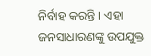ନିର୍ବାହ କରନ୍ତି । ଏହା ଜନସାଧାରଣଙ୍କୁ ଉପଯୁକ୍ତ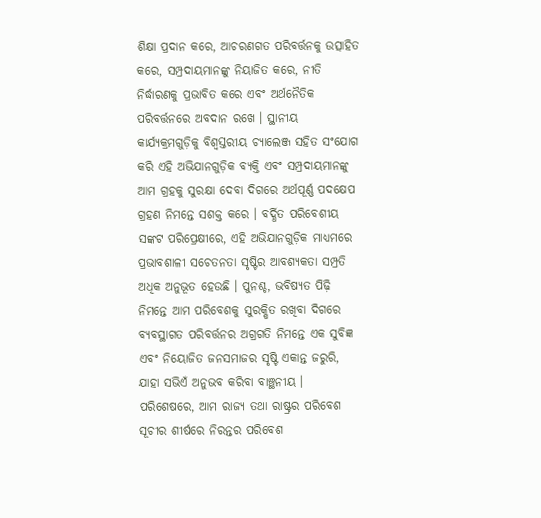ଶିକ୍ଷା ପ୍ରଦାନ କରେ, ଆଚରଣଗତ ପରିବର୍ତ୍ତନକୁ ଉତ୍ସାହିତ କରେ, ସମ୍ପ୍ରଦାୟମାନଙ୍କୁ ନିୟାଜିତ କରେ, ନୀତି ନିର୍ଦ୍ଧାରଣକୁ ପ୍ରଭାବିତ କରେ ଏବଂ ଅର୍ଥନୈତିକ ପରିବର୍ତ୍ତନରେ ଅବଦାନ ରଖେ । ସ୍ଥାନୀୟ କାର୍ଯ୍ୟକ୍ରମଗୁଡ଼ିକୁ ବିଶ୍ୱସ୍ତରୀୟ ଚ୍ୟାଲେଞ୍ଜ ସହିତ ସଂଯୋଗ କରି ଏହି ଅଭିଯାନଗୁଡ଼ିକ ବ୍ୟକ୍ତି ଏବଂ ସମ୍ପ୍ରଦାୟମାନଙ୍କୁ ଆମ ଗ୍ରହକୁ ସୁରକ୍ଷା ଦେବା ଦିଗରେ ଅର୍ଥପୂର୍ଣ୍ଣ ପଦକ୍ଷେପ ଗ୍ରହଣ ନିମନ୍ତେ ସଶକ୍ତ କରେ । ବର୍ଦ୍ଧିତ ପରିବେଶୀୟ ସଙ୍କଟ ପରିପ୍ରେକ୍ଷୀରେ, ଏହି ଅଭିଯାନଗୁଡ଼ିକ ମାଧ୍ୟମରେ ପ୍ରଭାବଶାଳୀ ସଚେତନତା ସୃଷ୍ଟିର ଆବଶ୍ୟକତା ସମ୍ପ୍ରତି ଅଧିକ ଅନୁଭୂତ ହେଉଛି । ପୁନଶ୍ଚ, ଭବିଷ୍ୟତ ପିଢ଼ି ନିମନ୍ତେ ଆମ ପରିବେଶକୁ ସୁରକ୍ଷିତ ରଖିବା ଦିଗରେ ବ୍ୟବସ୍ଥାଗତ ପରିବର୍ତ୍ତନର ଅଗ୍ରଗତି ନିମନ୍ତେ ଏକ ସୁବିଜ୍ଞ ଏବଂ ନିୟୋଜିତ ଜନସମାଜର ସୃଷ୍ଟି ଏକାନ୍ତ ଜରୁରି, ଯାହା ସଭିଏଁ ଅନୁଭବ କରିବା ବାଞ୍ଛନୀୟ ।
ପରିଶେଷରେ, ଆମ ରାଜ୍ୟ ତଥା ରାଷ୍ଟ୍ରର ପରିବେଶ ସୂଚୀର ଶୀର୍ଷରେ ନିରନ୍ତର ପରିବେଶ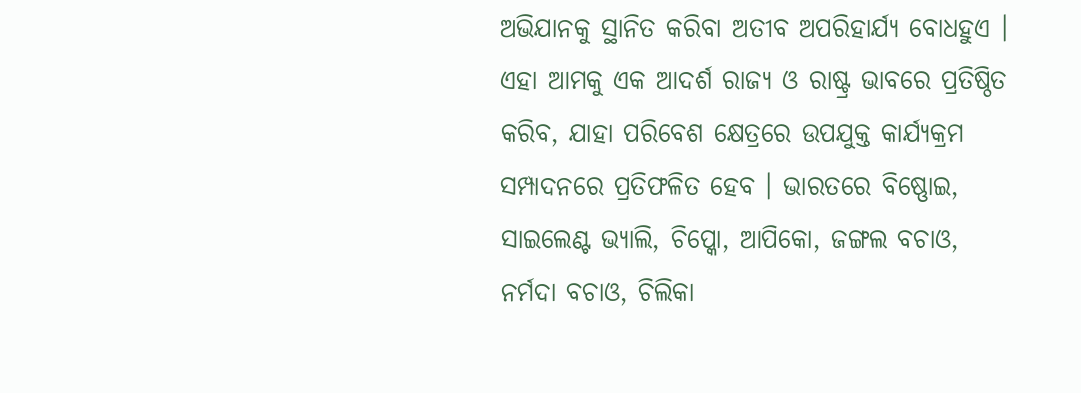ଅଭିଯାନକୁ ସ୍ଥାନିତ କରିବା ଅତୀବ ଅପରିହାର୍ଯ୍ୟ ବୋଧହୁଏ । ଏହା ଆମକୁ ଏକ ଆଦର୍ଶ ରାଜ୍ୟ ଓ ରାଷ୍ଟ୍ର ଭାବରେ ପ୍ରତିଷ୍ଠିତ କରିବ, ଯାହା ପରିବେଶ କ୍ଷେତ୍ରରେ ଉପଯୁକ୍ତ କାର୍ଯ୍ୟକ୍ରମ ସମ୍ପାଦନରେ ପ୍ରତିଫଳିତ ହେବ । ଭାରତରେ ବିଷ୍ଣୋଇ, ସାଇଲେଣ୍ଟ ଭ୍ୟାଲି, ଚିପ୍କୋ, ଆପିକୋ, ଜଙ୍ଗଲ ବଚାଓ, ନର୍ମଦା ବଚାଓ, ଚିଲିକା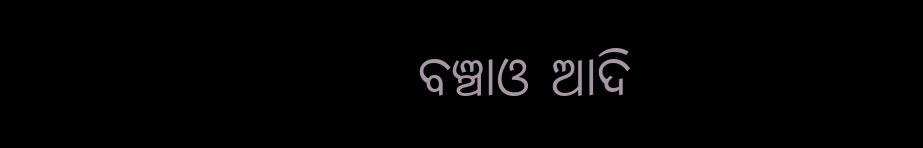ବଞ୍ଚାଓ ଆଦି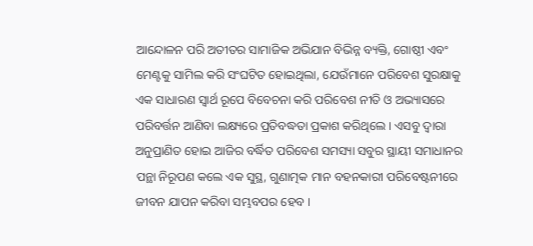ଆନ୍ଦୋଳନ ପରି ଅତୀତର ସାମାଜିକ ଅଭିଯାନ ବିଭିନ୍ନ ବ୍ୟକ୍ତି, ଗୋଷ୍ଠୀ ଏବଂ ମେଣ୍ଟକୁ ସାମିଲ କରି ସଂଘଟିତ ହୋଇଥିଲା, ଯେଉଁମାନେ ପରିବେଶ ସୁରକ୍ଷାକୁ ଏକ ସାଧାରଣ ସ୍ୱାର୍ଥ ରୂପେ ବିବେଚନା କରି ପରିବେଶ ନୀତି ଓ ଅଭ୍ୟାସରେ ପରିବର୍ତ୍ତନ ଆଣିବା ଲକ୍ଷ୍ୟରେ ପ୍ରତିବଦ୍ଧତା ପ୍ରକାଶ କରିଥିଲେ । ଏସବୁ ଦ୍ୱାରା ଅନୁପ୍ରାଣିତ ହୋଇ ଆଜିର ବର୍ଦ୍ଧିତ ପରିବେଶ ସମସ୍ୟା ସବୁର ସ୍ଥାୟୀ ସମାଧାନର ପନ୍ଥା ନିରୂପଣ କଲେ ଏକ ସୁସ୍ଥ, ଗୁଣାତ୍ମକ ମାନ ବହନକାରୀ ପରିବେଷ୍ଟନୀରେ ଜୀବନ ଯାପନ କରିବା ସମ୍ଭବପର ହେବ ।